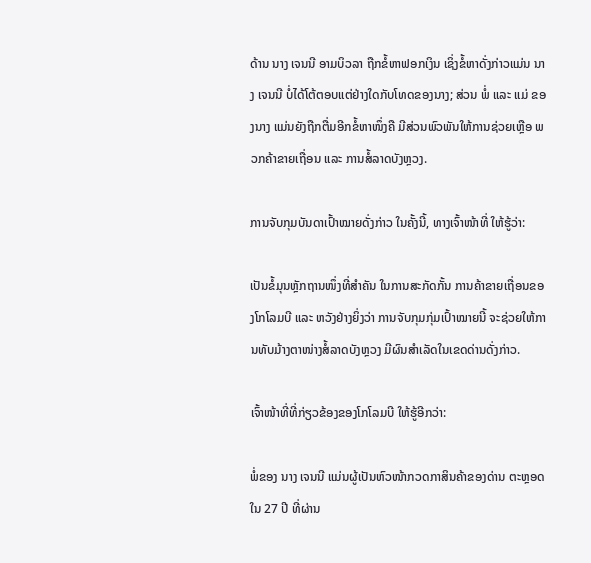ດ້ານ ນາງ ເຈນນີ ອາມບິວລາ ຖືກຂໍ້ຫາຟອກເງິນ ເຊິ່ງຂໍ້ຫາດັ່ງກ່າວແມ່ນ ນາງ ເຈນນີ ບໍ່ໄດ້ໂຕ້ຕອບແຕ່ຢ່າງໃດກັບໂທດຂອງນາງ; ສ່ວນ ພໍ່ ແລະ ແມ່ ຂອງນາງ ແມ່ນຍັງຖືກຕື່ມອີກຂໍ້ຫາໜຶ່ງຄື ມີສ່ວນພົວພັນໃຫ້ການຊ່ວຍເຫຼືອ ພວກຄ້າຂາຍເຖື່ອນ ແລະ ການສໍ້ລາດບັງຫຼວງ.

ການຈັບກຸມບັນດາເປົ້າໝາຍດັ່ງກ່າວ ໃນຄັ້ງນີ້, ທາງເຈົ້າໜ້າທີ່ ໃຫ້ຮູ້ວ່າ:

ເປັນຂໍ້ມຸນຫຼັກຖານໜຶ່ງທີ່ສຳຄັນ ໃນການສະກັດກັ້ນ ການຄ້າຂາຍເຖື່ອນຂອງໂກໂລມບີ ແລະ ຫວັງຢ່າງຍິ່ງວ່າ ການຈັບກຸມກຸ່ມເປົ້າໝາຍນີ້ ຈະຊ່ວຍໃຫ້ການທັບມ້າງຕາໜ່າງສໍ້ລາດບັງຫຼວງ ມີຜົນສຳເລັດໃນເຂດດ່ານດັ່ງກ່າວ.

ເຈົ້າໜ້າທີ່ທີ່ກ່ຽວຂ້ອງຂອງໂກໂລມບີ ໃຫ້ຮູ້ອີກວ່າ:

ພໍ່ຂອງ ນາງ ເຈນນີ ແມ່ນຜູ້ເປັນຫົວໜ້າກວດກາສິນຄ້າຂອງດ່ານ ຕະຫຼອດໃນ 27 ປີ ທີ່ຜ່ານ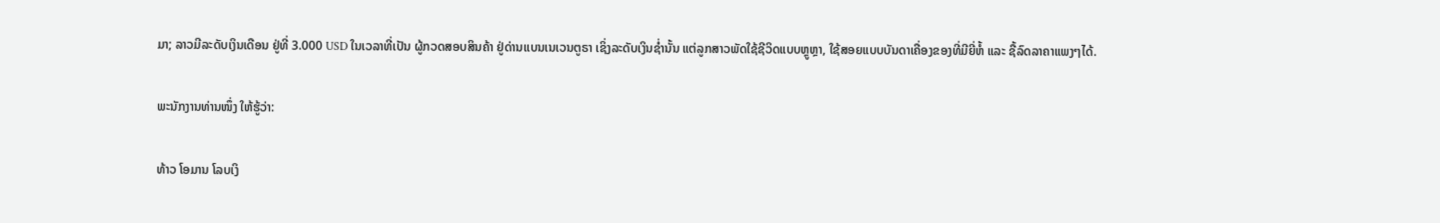ມາ; ລາວມີລະດັບເງິນເດືອນ ຢູ່ທີ່ 3.000 USD ໃນເວລາທີ່ເປັນ ຜູ້ກວດສອບສິນຄ້າ ຢູ່ດ່ານເເບນເນເວນຕູຣາ ເຊິ່ງລະດັບເງິນຊໍ່ານັ້ນ ແຕ່ລູກສາວພັດໃຊ້ຊີວິດແບບຫຼູຫຼາ, ໃຊ້ສອຍແບບບັນດາເຄື່ອງຂອງທີ່ມີຍີ່ຫໍ້ ແລະ ຊື້ລົດລາຄາແພງໆໄດ້.

ພະນັກງານທ່ານໜຶ່ງ ໃຫ້ຮູ້ວ່າ:

ທ້າວ ໂອມານ ໂລບເງິ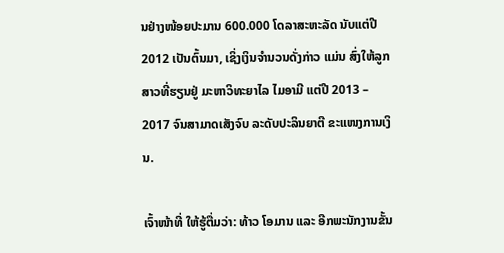ນຢ່າງໜ້ອຍປະມານ 600.000 ໂດລາສະຫະລັດ ນັບແຕ່ປີ 2012 ເປັນຕົ້ນມາ, ເຊິ່ງເງິນຈຳນວນດັ່ງກ່າວ ແມ່ນ ສົ່ງໃຫ້ລູກສາວທີ່ຮຽນຢູ່ ມະຫາວິທະຍາໄລ ໄມອາມີ ແຕ່ປີ 2013 – 2017 ຈົນສາມາດເສັງຈົບ ລະດັບປະລິນຍາຕີ ຂະແໜງການເງິນ.

ເຈົ້າໜ້າທີ່ ໃຫ້ຮູ້ຕື່ມວ່າ: ທ້າວ ໂອມານ ແລະ ອີກພະນັກງານຂັ້ນ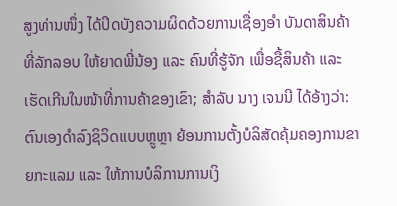ສູງທ່ານໜຶ່ງ ໄດ້ປິດບັງຄວາມຜິດດ້ວຍການເຊື່ອງອຳ ບັນດາສິນຄ້າທີ່ລັກລອບ ໃຫ້ຍາດພີ່ນ້ອງ ແລະ ຄົນທີ່ຮູ້ຈັກ ເພື່ອຊື້ສິນຄ້າ ແລະ ເຮັດເກີນໃນໜ້າທີ່ການຄ້າຂອງເຂົາ; ສຳລັບ ນາງ ເຈນນີ ໄດ້ອ້າງວ່າ: ຕົນເອງດຳລົງຊິວິດແບບຫຼູຫຼາ ຍ້ອນການຕັ້ງບໍລິສັດຄຸ້ມຄອງການຂາຍກະແລມ ແລະ ໃຫ້ການບໍລິການການເງິ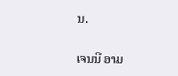ນ.

ເຈນນີ ອາມ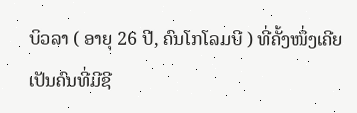ບິວລາ ( ອາຍຸ 26 ປີ, ຄົນໂກໂລມບີ ) ທີ່ຄັ້ງໜຶ່ງເຄີຍເປັນຄົນທີ່ມີຊີ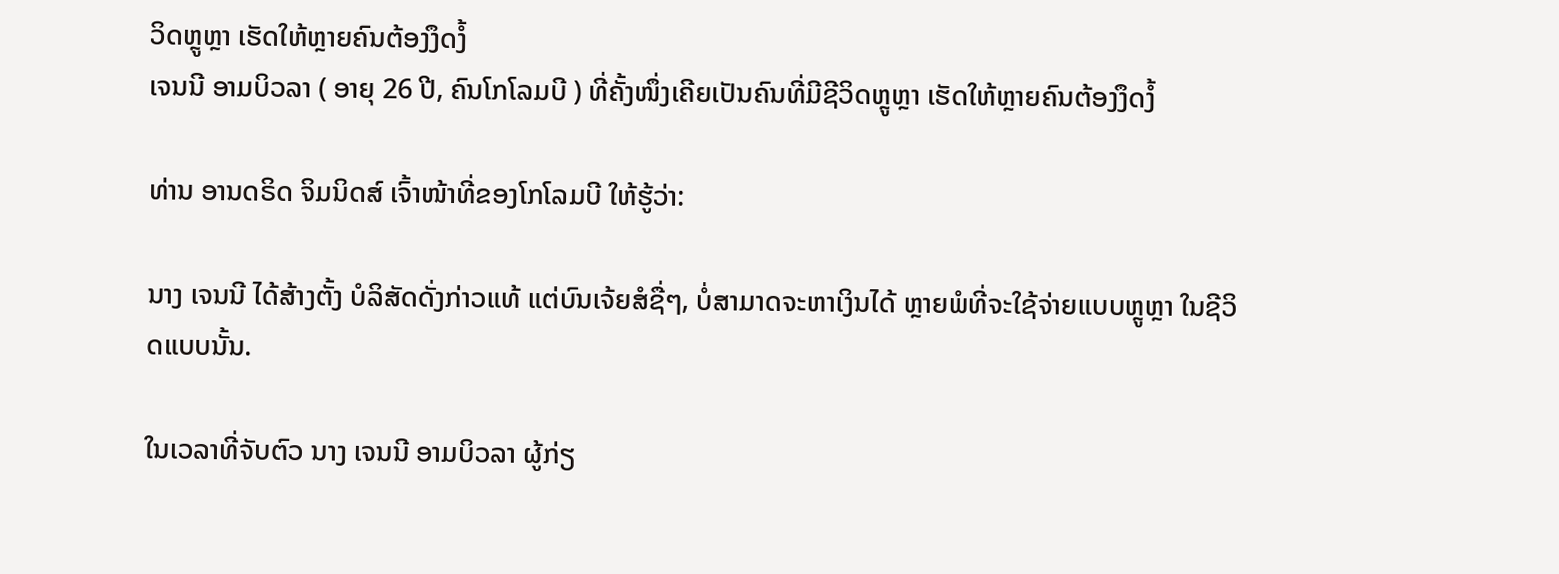ວິດຫຼູຫຼາ ເຮັດໃຫ້ຫຼາຍຄົນຕ້ອງງຶດງໍ້
ເຈນນີ ອາມບິວລາ ( ອາຍຸ 26 ປີ, ຄົນໂກໂລມບີ ) ທີ່ຄັ້ງໜຶ່ງເຄີຍເປັນຄົນທີ່ມີຊີວິດຫຼູຫຼາ ເຮັດໃຫ້ຫຼາຍຄົນຕ້ອງງຶດງໍ້

ທ່ານ ອານດຣິດ ຈິມນິດສ໌ ເຈົ້າໜ້າທີ່ຂອງໂກໂລມບີ ໃຫ້ຮູ້ວ່າ:

ນາງ ເຈນນີ ໄດ້ສ້າງຕັ້ງ ບໍລິສັດດັ່ງກ່າວແທ້ ແຕ່ບົນເຈ້ຍສໍຊື່ໆ, ບໍ່ສາມາດຈະຫາເງິນໄດ້ ຫຼາຍພໍທີ່ຈະໃຊ້ຈ່າຍແບບຫຼູຫຼາ ໃນຊີວິດແບບນັ້ນ.

ໃນເວລາທີ່ຈັບຕົວ ນາງ ເຈນນີ ອາມບິວລາ ຜູ້ກ່ຽ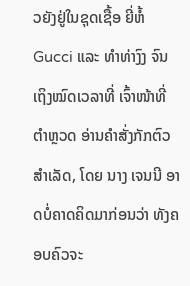ວຍັງຢູ່ໃນຊຸດເຊື້ອ ຍີ່ຫໍ້ Gucci ແລະ ທຳທ່າງົງ ຈົນເຖິງໝົດເວລາທີ່ ເຈົ້າໜ້າທີ່ຕຳຫຼວດ ອ່ານຄຳສັ່ງກັກຕົວສຳເລັດ, ໂດຍ ນາງ ເຈນນີ ອາດບໍ່ຄາດຄິດມາກ່ອນວ່າ ທັງຄອບຄົວຈະ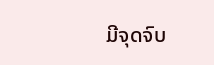ມີຈຸດຈົບ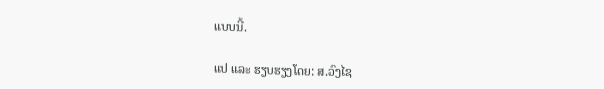ແບບນີ້.

ແປ ແລະ ຮຽບຮຽງໂດຍ: ສ.ວົງໄຊ